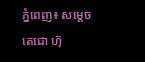ភ្នំពេញ៖ សម្តេចតេជោ ហ៊ុ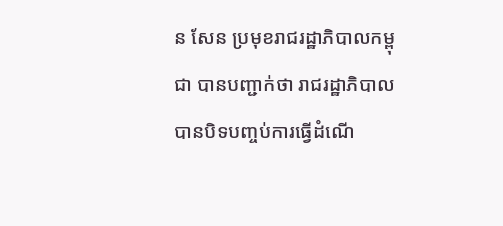ន សែន ប្រមុខរាជរដ្ឋាភិបាលកម្ពុជា បានបញ្ជាក់ថា រាជរដ្ឋាភិបាលបានបិទបញ្ចប់ការធ្វើដំណើ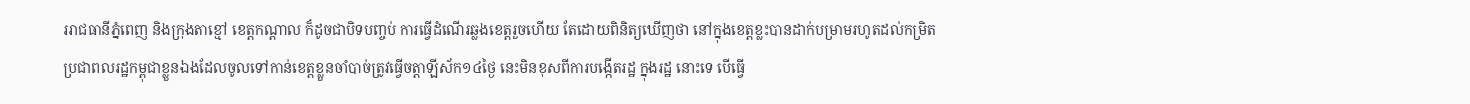ររាជធានីភ្នំពេញ និងក្រុងតាខ្មៅ ខេត្តកណ្តាល ក៏ដូចជាបិទបញ្ចប់ ការធ្វើដំណើរឆ្លងខេត្តរួចហើយ តែដោយពិនិត្យឃើញថា នៅក្នុងខេត្តខ្លះបានដាក់បម្រាមរហូតដល់កម្រិត ប្រជាពលរដ្ឋកម្ពុជាខ្លួនឯងដែលចូលទៅកាន់ខេត្តខ្លួនចាំបាច់ត្រូវធ្វើចត្តាឡីស័ក១៤ថ្ងៃ នេះមិនខុសពីការបង្កើតរដ្ឋ ក្នុងរដ្ឋ នោះទេ បើធ្វើ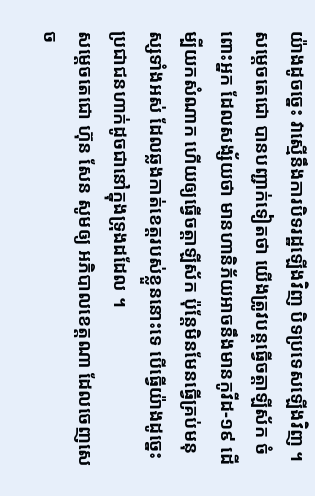យ៉ាងដូចច្នេះ វាស្មើនឹងការបិទរដ្ឋឡើងវិញ បិទប្រទេសឡើងវិញ ។
សម្តេចតេជោ បានបញ្ជាក់ទៀតថា យើងត្រូវបន្តធ្វើចត្តាឡីស័ក ចំពោះអ្នក ដែលសង្ស័យថា មានហានិភ័យអាចនឹងមានកូវីដ-១៩ ដើម្បីយកសំណាក ហើយឲ្យធ្វើចត្តាឡីស័ក ប៉ុន្តែមិនមែនធ្វើគ្រប់មនុស្សទាំងអស់ ដែលឆ្លងកាត់ខេត្តរបស់ខ្លួននោះទេ បើធ្វើយ៉ាងដូច្នេះប្រជាជនហាក់ដូចជានៅក្នុងទ្រុងដដែល ។
សម្តេចតេជោ ហ៊ុន សែន សូមឲ្យ អភិបាលខេត្តណា ដែលចេញសេច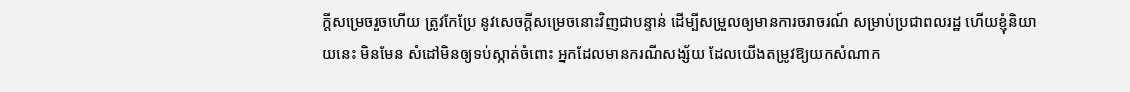ក្តីសម្រេចរួចហើយ ត្រូវកែប្រែ នូវសេចក្តីសម្រេចនោះវិញជាបន្ទាន់ ដើម្បីសម្រួលឲ្យមានការចរាចរណ៍ សម្រាប់ប្រជាពលរដ្ឋ ហើយខ្ញុំនិយាយនេះ មិនមែន សំដៅមិនឲ្យទប់ស្កាត់ចំពោះ អ្នកដែលមានករណីសង្ស័យ ដែលយើងតម្រូវឱ្យយកសំណាក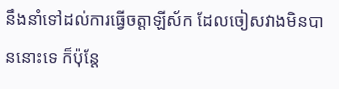នឹងនាំទៅដល់ការធ្វើចត្តាឡីស័ក ដែលចៀសវាងមិនបាននោះទេ ក៏ប៉ុន្តែ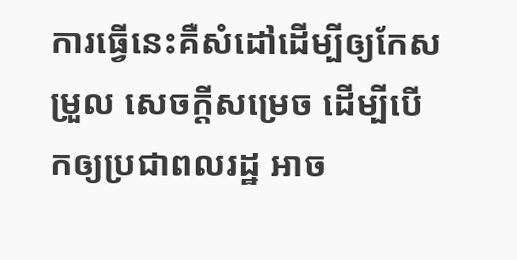ការធ្វើនេះគឺសំដៅដើម្បីឲ្យកែសម្រួល សេចក្ដីសម្រេច ដើម្បីបើកឲ្យប្រជាពលរដ្ឋ អាច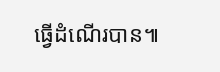ធ្វើដំណើរបាន៕